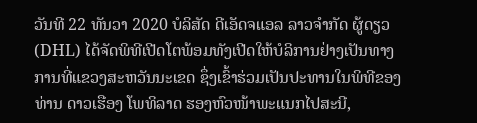ວັນທີ 22 ທັນວາ 2020 ບໍລິສັດ ດີເອັດຈແອລ ລາວຈໍາກັດ ຜູ້ດຽວ (DHL) ໄດ້ຈັດພິທີເປີດໂຕພ້ອມທັງເປີດໃຫ້ບໍລິການຢ່າງເປັນທາງການທີ່ແຂວງສະຫວັນນະເຂດ ຊຶ່ງເຂົ້າຮ່ວມເປັນປະທານໃນພິທີຂອງທ່ານ ດາວເຮືອງ ໂພທິລາດ ຮອງຫົວໜ້າພະແນກໄປສະນີ,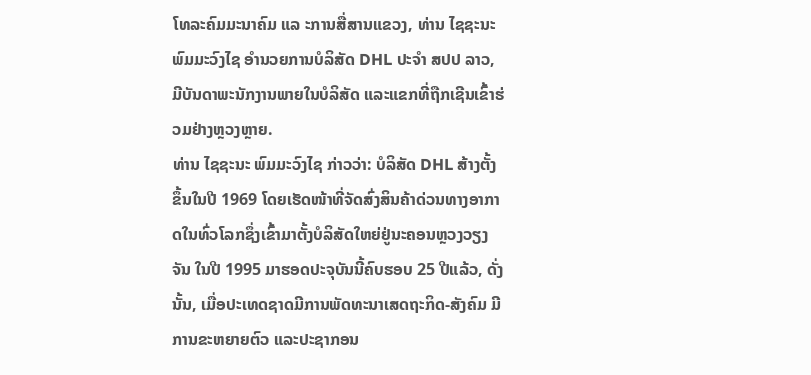ໂທລະຄົມມະນາຄົມ ແລ ະການສື່ສານແຂວງ, ທ່ານ ໄຊຊະນະ ພົມມະວົງໄຊ ອໍານວຍການບໍລິສັດ DHL ປະຈໍາ ສປປ ລາວ, ມີບັນດາພະນັກງານພາຍໃນບໍລິສັດ ແລະແຂກທີ່ຖືກເຊີນເຂົ້າຮ່ວມຢ່າງຫຼວງຫຼາຍ.
ທ່ານ ໄຊຊະນະ ພົມມະວົງໄຊ ກ່າວວ່າ: ບໍລິສັດ DHL ສ້າງຕັ້ງຂຶ້ນໃນປີ 1969 ໂດຍເຮັດໜ້າທີ່ຈັດສົ່ງສິນຄ້າດ່ວນທາງອາກາດໃນທົ່ວໂລກຊຶ່ງເຂົ້າມາຕັ້ງບໍລິສັດໃຫຍ່ຢູ່ນະຄອນຫຼວງວຽງຈັນ ໃນປີ 1995 ມາຮອດປະຈຸບັນນີ້ຄົບຮອບ 25 ປີແລ້ວ, ດັ່ງນັ້ນ, ເມື່ອປະເທດຊາດມີການພັດທະນາເສດຖະກິດ-ສັງຄົມ ມີການຂະຫຍາຍຕົວ ແລະປະຊາກອນ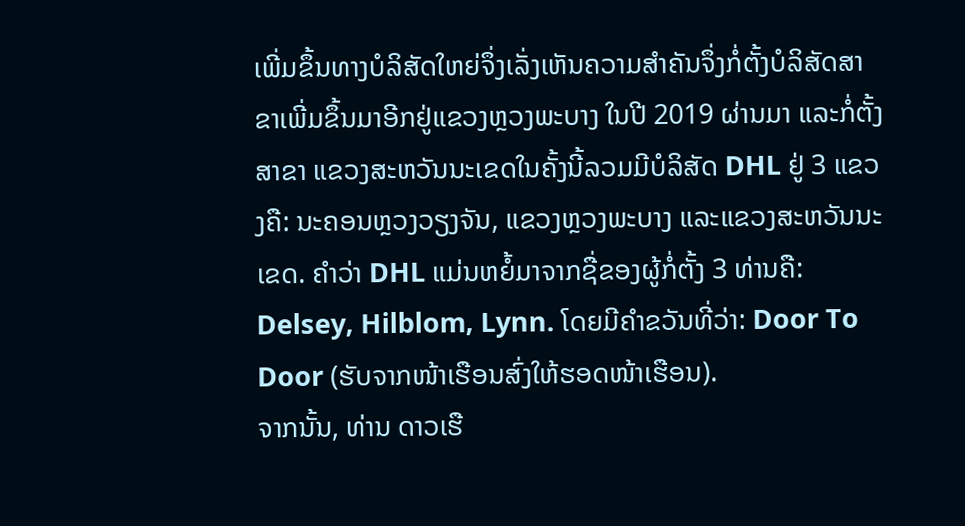ເພີ່ມຂຶ້ນທາງບໍລິສັດໃຫຍ່ຈຶ່ງເລັ່ງເຫັນຄວາມສໍາຄັນຈຶ່ງກໍ່ຕັ້ງບໍລິສັດສາຂາເພີ່ມຂຶ້ນມາອີກຢູ່ແຂວງຫຼວງພະບາງ ໃນປີ 2019 ຜ່ານມາ ແລະກໍ່ຕັ້ງສາຂາ ແຂວງສະຫວັນນະເຂດໃນຄັ້ງນີ້ລວມມີບໍລິສັດ DHL ຢູ່ 3 ແຂວງຄື: ນະຄອນຫຼວງວຽງຈັນ, ແຂວງຫຼວງພະບາງ ແລະແຂວງສະຫວັນນະເຂດ. ຄໍາວ່າ DHL ແມ່ນຫຍໍ້ມາຈາກຊື່ຂອງຜູ້ກໍ່ຕັ້ງ 3 ທ່ານຄື: Delsey, Hilblom, Lynn. ໂດຍມີຄໍາຂວັນທີ່ວ່າ: Door To Door (ຮັບຈາກໜ້າເຮືອນສົ່ງໃຫ້ຮອດໜ້າເຮືອນ).
ຈາກນັ້ນ, ທ່ານ ດາວເຮື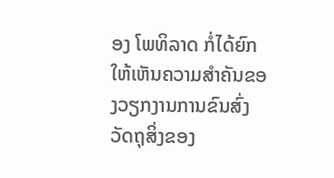ອງ ໂພທິລາດ ກໍ່ໄດ້ຍົກໃຫ້ເຫັນຄວາມສໍາຄັນຂອງວຽກງານການຂົນສົ່ງວັດຖຸສິ່ງຂອງ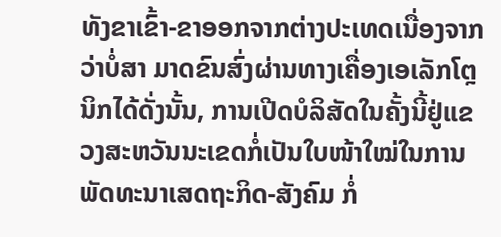ທັງຂາເຂົ້າ-ຂາອອກຈາກຕ່າງປະເທດເນື່ອງຈາກວ່າບໍ່ສາ ມາດຂົນສົ່ງຜ່ານທາງເຄື່ອງເອເລັກໂຕຼນິກໄດ້ດັ່ງນັ້ນ, ການເປີດບໍລິສັດໃນຄັ້ງນີ້ຢູ່ແຂວງສະຫວັນນະເຂດກໍ່ເປັນໃບໜ້າໃໝ່ໃນການພັດທະນາເສດຖະກິດ-ສັງຄົມ ກໍ່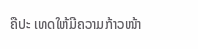ຄືປະ ເທດໃຫ້ມີຄວາມກ້າວໜ້າ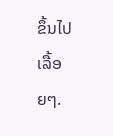ຂຶ້ນໄປເລື້ອຍໆ.